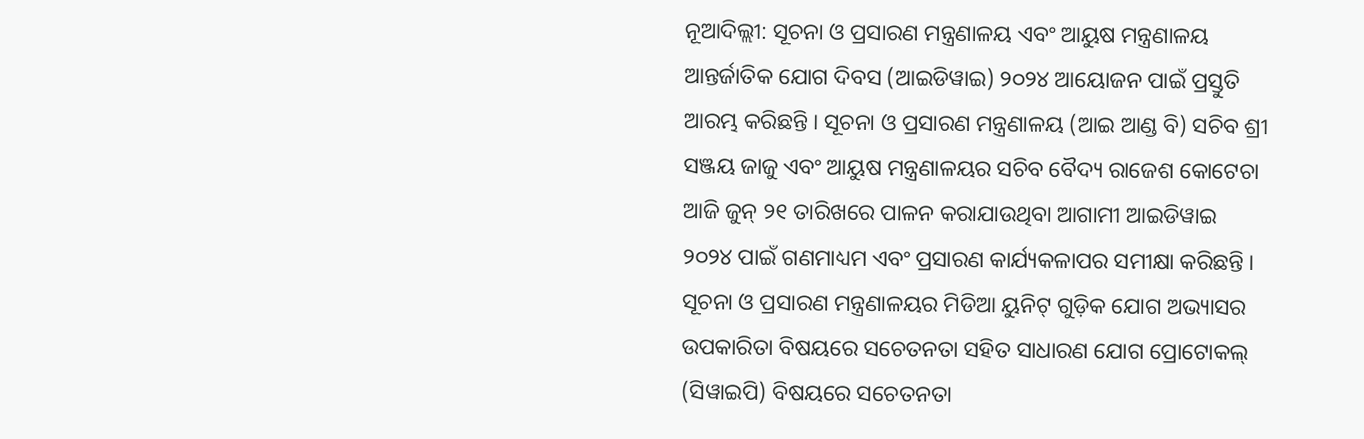ନୂଆଦିଲ୍ଲୀ: ସୂଚନା ଓ ପ୍ରସାରଣ ମନ୍ତ୍ରଣାଳୟ ଏବଂ ଆୟୁଷ ମନ୍ତ୍ରଣାଳୟ ଆନ୍ତର୍ଜାତିକ ଯୋଗ ଦିବସ (ଆଇଡିୱାଇ) ୨୦୨୪ ଆୟୋଜନ ପାଇଁ ପ୍ରସ୍ତୁତି ଆରମ୍ଭ କରିଛନ୍ତି । ସୂଚନା ଓ ପ୍ରସାରଣ ମନ୍ତ୍ରଣାଳୟ (ଆଇ ଆଣ୍ଡ ବି) ସଚିବ ଶ୍ରୀ ସଞ୍ଜୟ ଜାଜୁ ଏବଂ ଆୟୁଷ ମନ୍ତ୍ରଣାଳୟର ସଚିବ ବୈଦ୍ୟ ରାଜେଶ କୋଟେଚା ଆଜି ଜୁନ୍ ୨୧ ତାରିଖରେ ପାଳନ କରାଯାଉଥିବା ଆଗାମୀ ଆଇଡିୱାଇ ୨୦୨୪ ପାଇଁ ଗଣମାଧ୍ୟମ ଏବଂ ପ୍ରସାରଣ କାର୍ଯ୍ୟକଳାପର ସମୀକ୍ଷା କରିଛନ୍ତି ।
ସୂଚନା ଓ ପ୍ରସାରଣ ମନ୍ତ୍ରଣାଳୟର ମିଡିଆ ୟୁନିଟ୍ ଗୁଡ଼ିକ ଯୋଗ ଅଭ୍ୟାସର ଉପକାରିତା ବିଷୟରେ ସଚେତନତା ସହିତ ସାଧାରଣ ଯୋଗ ପ୍ରୋଟୋକଲ୍ (ସିୱାଇପି) ବିଷୟରେ ସଚେତନତା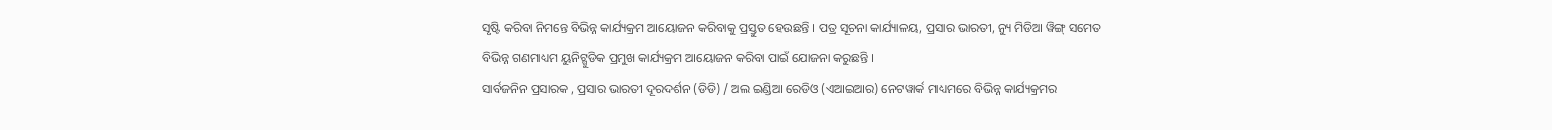ସୃଷ୍ଟି କରିବା ନିମନ୍ତେ ବିଭିନ୍ନ କାର୍ଯ୍ୟକ୍ରମ ଆୟୋଜନ କରିବାକୁ ପ୍ରସ୍ତୁତ ହେଉଛନ୍ତି । ପତ୍ର ସୂଚନା କାର୍ଯ୍ୟାଳୟ, ପ୍ରସାର ଭାରତୀ, ନ୍ୟୁ ମିଡିଆ ୱିଙ୍ଗ୍ ସମେତ ବିଭିନ୍ନ ଗଣମାଧ୍ୟମ ୟୁନିଟ୍ଗୁଡିକ ପ୍ରମୁଖ କାର୍ଯ୍ୟକ୍ରମ ଆୟୋଜନ କରିବା ପାଇଁ ଯୋଜନା କରୁଛନ୍ତି ।
ସାର୍ବଜନିନ ପ୍ରସାରକ , ପ୍ରସାର ଭାରତୀ ଦୂରଦର୍ଶନ (ଡିଡି) / ଅଲ ଇଣ୍ଡିଆ ରେଡିଓ (ଏଆଇଆର) ନେଟୱାର୍କ ମାଧ୍ୟମରେ ବିଭିନ୍ନ କାର୍ଯ୍ୟକ୍ରମର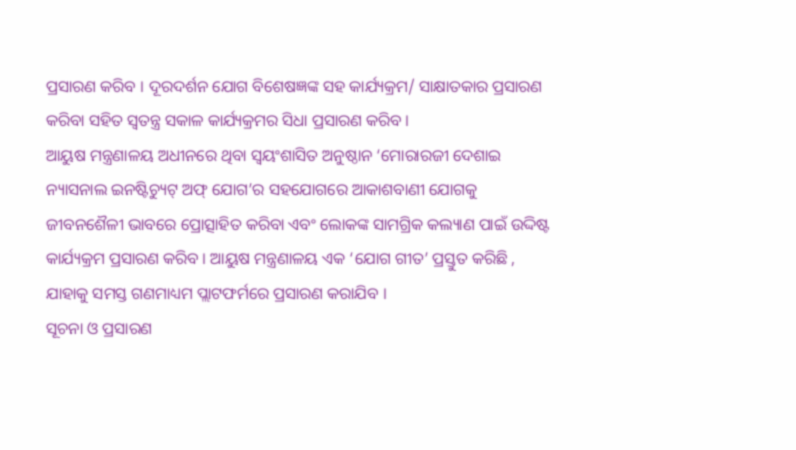ପ୍ରସାରଣ କରିବ । ଦୂରଦର୍ଶନ ଯୋଗ ବିଶେଷଜ୍ଞଙ୍କ ସହ କାର୍ଯ୍ୟକ୍ରମ/ ସାକ୍ଷାତକାର ପ୍ରସାରଣ କରିବା ସହିତ ସ୍ୱତନ୍ତ୍ର ସକାଳ କାର୍ଯ୍ୟକ୍ରମର ସିଧା ପ୍ରସାରଣ କରିବ ।
ଆୟୁଷ ମନ୍ତ୍ରଣାଳୟ ଅଧୀନରେ ଥିବା ସ୍ୱୟଂଶାସିତ ଅନୁଷ୍ଠାନ ‘ମୋରାରଜୀ ଦେଶାଇ ନ୍ୟାସନାଲ ଇନଷ୍ଟିଚ୍ୟୁଟ୍ ଅଫ୍ ଯୋଗ’ର ସହଯୋଗରେ ଆକାଶବାଣୀ ଯୋଗକୁ ଜୀବନଶୈଳୀ ଭାବରେ ପ୍ରୋତ୍ସାହିତ କରିବା ଏବଂ ଲୋକଙ୍କ ସାମଗ୍ରିକ କଲ୍ୟାଣ ପାଇଁ ଉଦ୍ଦିଷ୍ଟ କାର୍ଯ୍ୟକ୍ରମ ପ୍ରସାରଣ କରିବ । ଆୟୁଷ ମନ୍ତ୍ରଣାଳୟ ଏକ ‘ଯୋଗ ଗୀତ’ ପ୍ରସ୍ତୁତ କରିଛି , ଯାହାକୁ ସମସ୍ତ ଗଣମାଧ୍ୟମ ପ୍ଲାଟଫର୍ମରେ ପ୍ରସାରଣ କରାଯିବ ।
ସୂଚନା ଓ ପ୍ରସାରଣ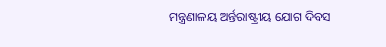ମନ୍ତ୍ରଣାଳୟ ଅର୍ନ୍ତରାଷ୍ଟ୍ରୀୟ ଯୋଗ ଦିବସ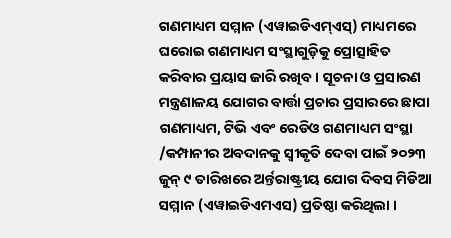ଗଣମାଧ୍ୟମ ସମ୍ମାନ (ଏୱାଇଡିଏମ୍ଏସ୍) ମାଧ୍ୟମରେ ଘରୋଇ ଗଣମାଧ୍ୟମ ସଂସ୍ଥାଗୁଡ଼ିକୁ ପ୍ରୋତ୍ସାହିତ କରିବାର ପ୍ରୟାସ ଜାରି ରଖିବ । ସୂଚନା ଓ ପ୍ରସାରଣ ମନ୍ତ୍ରଣାଳୟ ଯୋଗର ବାର୍ତ୍ତା ପ୍ରଚାର ପ୍ରସାରରେ ଛାପା ଗଣମାଧ୍ୟମ, ଟିଭି ଏବଂ ରେଡିଓ ଗଣମାଧ୍ୟମ ସଂସ୍ଥା /କମ୍ପାନୀର ଅବଦାନକୁ ସ୍ୱୀକୃତି ଦେବା ପାଇଁ ୨୦୨୩ ଜୁନ୍ ୯ ତାରିଖରେ ଅର୍ନ୍ତରାଷ୍ଟ୍ରୀୟ ଯୋଗ ଦିବସ ମିଡିଆ ସମ୍ମାନ (ଏୱାଇଡିଏମଏସ) ପ୍ରତିଷ୍ଠା କରିଥିଲା ।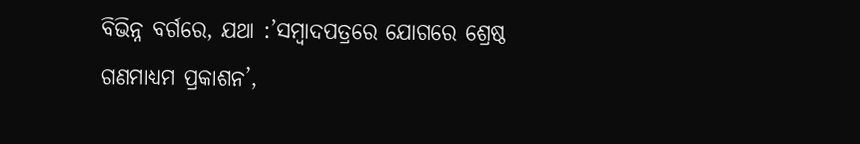ବିଭିନ୍ନ ବର୍ଗରେ, ଯଥା :’ସମ୍ବାଦପତ୍ରରେ ଯୋଗରେ ଶ୍ରେଷ୍ଠ ଗଣମାଧ୍ୟମ ପ୍ରକାଶନ’,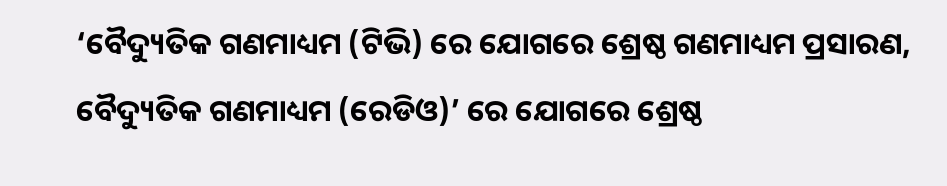‘ବୈଦ୍ୟୁତିକ ଗଣମାଧ୍ୟମ (ଟିଭି) ରେ ଯୋଗରେ ଶ୍ରେଷ୍ଠ ଗଣମାଧ୍ୟମ ପ୍ରସାରଣ, ବୈଦ୍ୟୁତିକ ଗଣମାଧ୍ୟମ (ରେଡିଓ)’ ରେ ଯୋଗରେ ଶ୍ରେଷ୍ଠ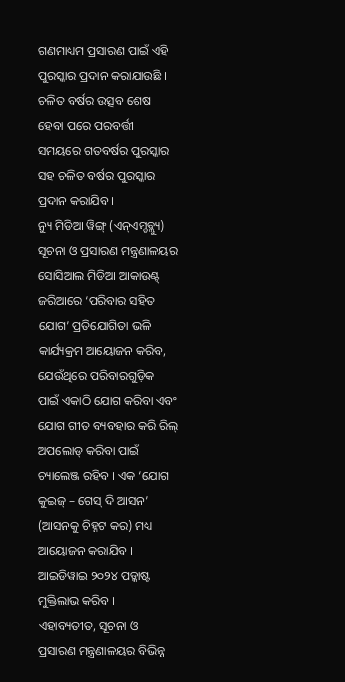ଗଣମାଧ୍ୟମ ପ୍ରସାରଣ ପାଇଁ ଏହି ପୁରସ୍କାର ପ୍ରଦାନ କରାଯାଉଛି । ଚଳିତ ବର୍ଷର ଉତ୍ସବ ଶେଷ ହେବା ପରେ ପରବର୍ତ୍ତୀ ସମୟରେ ଗତବର୍ଷର ପୁରସ୍କାର ସହ ଚଳିତ ବର୍ଷର ପୁରସ୍କାର ପ୍ରଦାନ କରାଯିବ ।
ନ୍ୟୁ ମିଡିଆ ୱିଙ୍ଗ୍ (ଏନ୍ଏମ୍ଡବ୍ଲ୍ୟୁ) ସୂଚନା ଓ ପ୍ରସାରଣ ମନ୍ତ୍ରଣାଳୟର ସୋସିଆଲ ମିଡିଆ ଆକାଉଣ୍ଟ୍ ଜରିଆରେ ‘ପରିବାର ସହିତ ଯୋଗ’ ପ୍ରତିଯୋଗିତା ଭଳି କାର୍ଯ୍ୟକ୍ରମ ଆୟୋଜନ କରିବ, ଯେଉଁଥିରେ ପରିବାରଗୁଡ଼ିକ ପାଇଁ ଏକାଠି ଯୋଗ କରିବା ଏବଂ ଯୋଗ ଗୀତ ବ୍ୟବହାର କରି ରିଲ୍ ଅପଲୋଡ୍ କରିବା ପାଇଁ ଚ୍ୟାଲେଞ୍ଜ ରହିବ । ଏକ ‘ଯୋଗ କୁଇଜ୍ – ଗେସ୍ ଦି ଆସନ’ (ଆସନକୁ ଚିହ୍ନଟ କର) ମଧ୍ୟ ଆୟୋଜନ କରାଯିବ । ଆଇଡିୱାଇ ୨୦୨୪ ପଡ୍କାଷ୍ଟ ମୁକ୍ତିଲାଭ କରିବ ।
ଏହାବ୍ୟତୀତ, ସୂଚନା ଓ ପ୍ରସାରଣ ମନ୍ତ୍ରଣାଳୟର ବିଭିନ୍ନ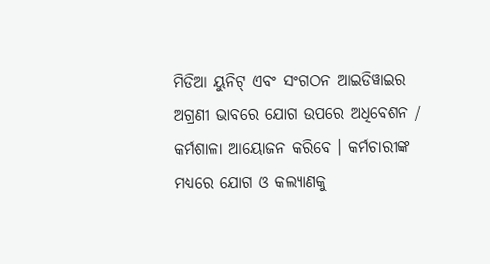ମିଡିଆ ୟୁନିଟ୍ ଏବଂ ସଂଗଠନ ଆଇଡିୱାଇର ଅଗ୍ରଣୀ ଭାବରେ ଯୋଗ ଉପରେ ଅଧିବେଶନ / କର୍ମଶାଳା ଆୟୋଜନ କରିବେ । କର୍ମଚାରୀଙ୍କ ମଧ୍ୟରେ ଯୋଗ ଓ କଲ୍ୟାଣକୁ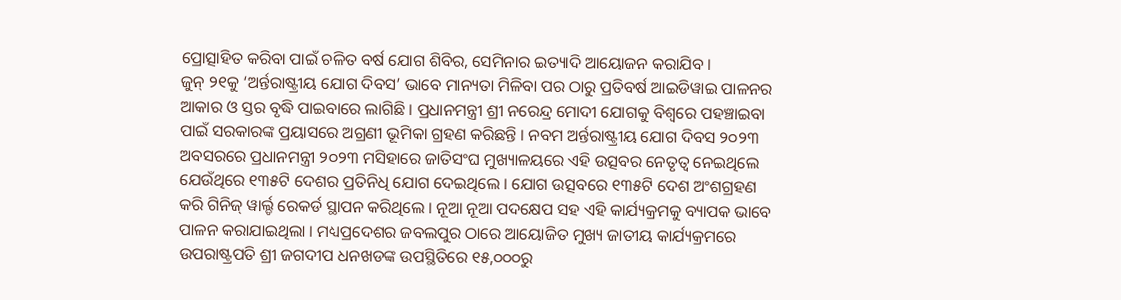ପ୍ରୋତ୍ସାହିତ କରିବା ପାଇଁ ଚଳିତ ବର୍ଷ ଯୋଗ ଶିବିର, ସେମିନାର ଇତ୍ୟାଦି ଆୟୋଜନ କରାଯିବ ।
ଜୁନ୍ ୨୧କୁ ‘ଅର୍ନ୍ତରାଷ୍ଟ୍ରୀୟ ଯୋଗ ଦିବସ’ ଭାବେ ମାନ୍ୟତା ମିଳିବା ପର ଠାରୁ ପ୍ରତିବର୍ଷ ଆଇଡିୱାଇ ପାଳନର ଆକାର ଓ ସ୍ତର ବୃଦ୍ଧି ପାଇବାରେ ଲାଗିଛି । ପ୍ରଧାନମନ୍ତ୍ରୀ ଶ୍ରୀ ନରେନ୍ଦ୍ର ମୋଦୀ ଯୋଗକୁ ବିଶ୍ୱରେ ପହଞ୍ଚାଇବା ପାଇଁ ସରକାରଙ୍କ ପ୍ରୟାସରେ ଅଗ୍ରଣୀ ଭୂମିକା ଗ୍ରହଣ କରିଛନ୍ତି । ନବମ ଅର୍ନ୍ତରାଷ୍ଟ୍ରୀୟ ଯୋଗ ଦିବସ ୨୦୨୩ ଅବସରରେ ପ୍ରଧାନମନ୍ତ୍ରୀ ୨୦୨୩ ମସିହାରେ ଜାତିସଂଘ ମୁଖ୍ୟାଳୟରେ ଏହି ଉତ୍ସବର ନେତୃତ୍ୱ ନେଇଥିଲେ ଯେଉଁଥିରେ ୧୩୫ଟି ଦେଶର ପ୍ରତିନିଧି ଯୋଗ ଦେଇଥିଲେ । ଯୋଗ ଉତ୍ସବରେ ୧୩୫ଟି ଦେଶ ଅଂଶଗ୍ରହଣ କରି ଗିନିଜ୍ ୱାର୍ଲ୍ଡ ରେକର୍ଡ ସ୍ଥାପନ କରିଥିଲେ । ନୂଆ ନୂଆ ପଦକ୍ଷେପ ସହ ଏହି କାର୍ଯ୍ୟକ୍ରମକୁ ବ୍ୟାପକ ଭାବେ ପାଳନ କରାଯାଇଥିଲା । ମଧ୍ୟପ୍ରଦେଶର ଜବଲପୁର ଠାରେ ଆୟୋଜିତ ମୁଖ୍ୟ ଜାତୀୟ କାର୍ଯ୍ୟକ୍ରମରେ ଉପରାଷ୍ଟ୍ରପତି ଶ୍ରୀ ଜଗଦୀପ ଧନଖଡଙ୍କ ଉପସ୍ଥିତିରେ ୧୫,୦୦୦ରୁ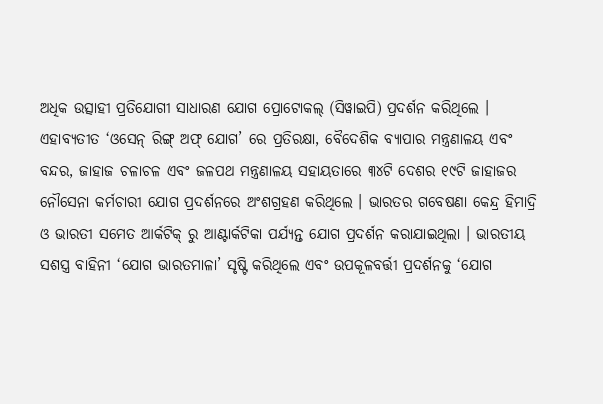ଅଧିକ ଉତ୍ସାହୀ ପ୍ରତିଯୋଗୀ ସାଧାରଣ ଯୋଗ ପ୍ରୋଟୋକଲ୍ (ସିୱାଇପି) ପ୍ରଦର୍ଶନ କରିଥିଲେ ।
ଏହାବ୍ୟତୀତ ‘ଓସେନ୍ ରିଙ୍ଗ୍ ଅଫ୍ ଯୋଗ’ ରେ ପ୍ରତିରକ୍ଷା, ବୈଦେଶିକ ବ୍ୟାପାର ମନ୍ତ୍ରଣାଳୟ ଏବଂ ବନ୍ଦର, ଜାହାଜ ଚଳାଚଳ ଏବଂ ଜଳପଥ ମନ୍ତ୍ରଣାଳୟ ସହାୟତାରେ ୩୪ଟି ଦେଶର ୧୯ଟି ଜାହାଜର ନୌସେନା କର୍ମଚାରୀ ଯୋଗ ପ୍ରଦର୍ଶନରେ ଅଂଶଗ୍ରହଣ କରିଥିଲେ । ଭାରତର ଗବେଷଣା କେନ୍ଦ୍ର ହିମାଦ୍ରି ଓ ଭାରତୀ ସମେତ ଆର୍କଟିକ୍ ରୁ ଆଣ୍ଟାର୍କଟିକା ପର୍ଯ୍ୟନ୍ତ ଯୋଗ ପ୍ରଦର୍ଶନ କରାଯାଇଥିଲା । ଭାରତୀୟ ସଶସ୍ତ୍ର ବାହିନୀ ‘ଯୋଗ ଭାରତମାଳା’ ସୃଷ୍ଟି କରିଥିଲେ ଏବଂ ଉପକୂଳବର୍ତ୍ତୀ ପ୍ରଦର୍ଶନକୁ ‘ଯୋଗ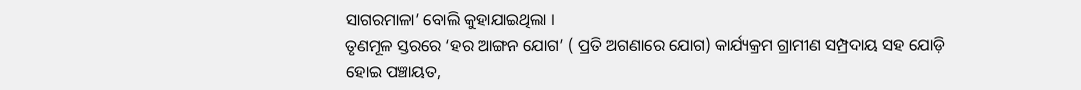ସାଗରମାଳା’ ବୋଲି କୁହାଯାଇଥିଲା ।
ତୃଣମୂଳ ସ୍ତରରେ ‘ହର ଆଙ୍ଗନ ଯୋଗ’ ( ପ୍ରତି ଅଗଣାରେ ଯୋଗ) କାର୍ଯ୍ୟକ୍ରମ ଗ୍ରାମୀଣ ସମ୍ପ୍ରଦାୟ ସହ ଯୋଡ଼ି ହୋଇ ପଞ୍ଚାୟତ,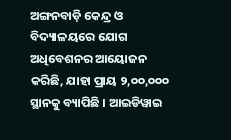ଅଙ୍ଗନବାଡ଼ି କେନ୍ଦ୍ର ଓ ବିଦ୍ୟାଳୟରେ ଯୋଗ ଅଧିବେଶନର ଆୟୋଜନ କରିଛି, ଯାହା ପ୍ରାୟ ୨,୦୦,୦୦୦ ସ୍ଥାନକୁ ବ୍ୟାପିଛି । ଆଇଡିୱାଇ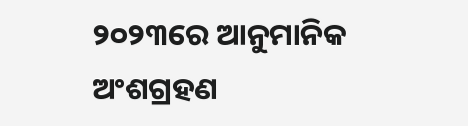୨୦୨୩ରେ ଆନୁମାନିକ ଅଂଶଗ୍ରହଣ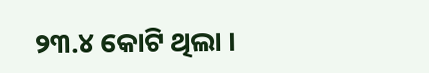୨୩.୪ କୋଟି ଥିଲା ।